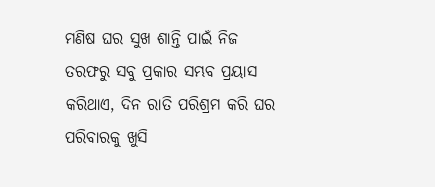ମଣିଷ ଘର ସୁଖ ଶାନ୍ତି ପାଇଁ ନିଜ ତରଫରୁ ସବୁ ପ୍ରକାର ସମ୍ଭବ ପ୍ରୟାସ କରିଥାଏ, ଦିନ ରାତି ପରିଶ୍ରମ କରି ଘର ପରିବାରକୁ ଖୁସି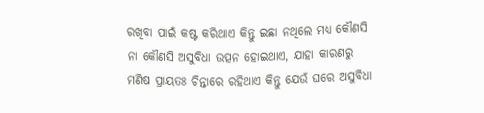ରଖିବା ପାଇଁ କଷ୍ଟ କରିଥାଏ କିନ୍ତୁ ଇଛା ନଥିଲେ ମଧ୍ୟ କୌଣସି ନା କୌଣସି ଅସୁବିଧା ଉତ୍ପନ ହୋଇଥାଏ, ଯାହା କାରଣରୁ ମଣିଷ ପ୍ରାୟତଃ ଚିନ୍ତାରେ ରହିଥାଏ କିନ୍ତୁ ଯେଉଁ ଘରେ ଅସୁବିଧା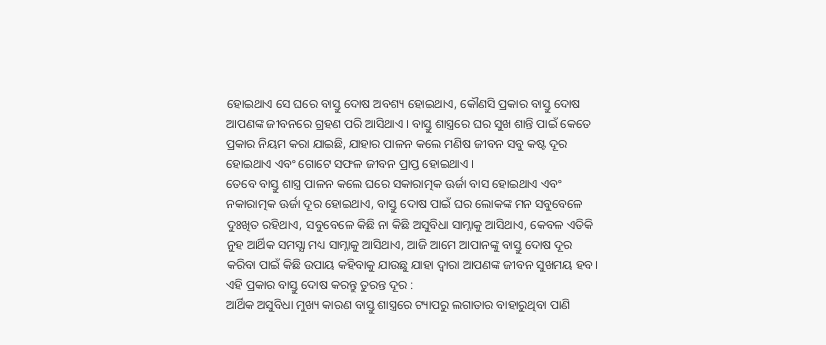ହୋଇଥାଏ ସେ ଘରେ ବାସ୍ତୁ ଦୋଷ ଅବଶ୍ୟ ହୋଇଥାଏ, କୌଣସି ପ୍ରକାର ବାସ୍ତୁ ଦୋଷ ଆପଣଙ୍କ ଜୀବନରେ ଗ୍ରହଣ ପରି ଆସିଥାଏ । ବାସ୍ତୁ ଶାସ୍ତ୍ରରେ ଘର ସୁଖ ଶାନ୍ତି ପାଇଁ କେତେ ପ୍ରକାର ନିୟମ କରା ଯାଇଛି, ଯାହାର ପାଳନ କଲେ ମଣିଷ ଜୀବନ ସବୁ କଷ୍ଟ ଦୂର ହୋଇଥାଏ ଏବଂ ଗୋଟେ ସଫଳ ଜୀବନ ପ୍ରାପ୍ତ ହୋଇଥାଏ ।
ତେବେ ବାସ୍ତୁ ଶାସ୍ତ୍ର ପାଳନ କଲେ ଘରେ ସକାରାତ୍ମକ ଊର୍ଜା ବାସ ହୋଇଥାଏ ଏବଂ ନକାରାତ୍ମକ ଊର୍ଜା ଦୂର ହୋଇଥାଏ, ବାସ୍ତୁ ଦୋଷ ପାଇଁ ଘର ଲୋକଙ୍କ ମନ ସବୁବେଳେ ଦୁଃଖିତ ରହିଥାଏ, ସବୁବେଳେ କିଛି ନା କିଛି ଅସୁବିଧା ସାମ୍ନାକୁ ଆସିଥାଏ, କେବଳ ଏତିକି ନୁହ ଆର୍ଥିକ ସମସ୍ଯା ମଧ୍ୟ ସାମ୍ନାକୁ ଆସିଥାଏ, ଆଜି ଆମେ ଆପାନଙ୍କୁ ବାସ୍ତୁ ଦୋଷ ଦୂର କରିବା ପାଇଁ କିଛି ଉପାୟ କହିବାକୁ ଯାଉଛୁ ଯାହା ଦ୍ଵାରା ଆପଣଙ୍କ ଜୀବନ ସୁଖମୟ ହବ।
ଏହି ପ୍ରକାର ବାସ୍ତୁ ଦୋଷ କରନ୍ତୁ ତୁରନ୍ତ ଦୂର :
ଆର୍ଥିକ ଅସୁବିଧା ମୁଖ୍ୟ କାରଣ ବାସ୍ତୁ ଶାସ୍ତ୍ରରେ ଟ୍ୟାପରୁ ଲଗାତାର ବାହାରୁଥିବା ପାଣି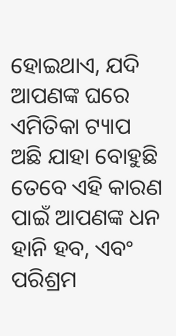ହୋଇଥାଏ, ଯଦି ଆପଣଙ୍କ ଘରେ ଏମିତିକା ଟ୍ୟାପ ଅଛି ଯାହା ବୋହୁଛି ତେବେ ଏହି କାରଣ ପାଇଁ ଆପଣଙ୍କ ଧନ ହାନି ହବ, ଏବଂ ପରିଶ୍ରମ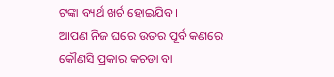ଟଙ୍କା ବ୍ୟର୍ଥ ଖର୍ଚ ହୋଇଯିବ ।
ଆପଣ ନିଜ ଘରେ ଉତର ପୂର୍ବ କଣରେ କୌଣସି ପ୍ରକାର କଚଡା ବା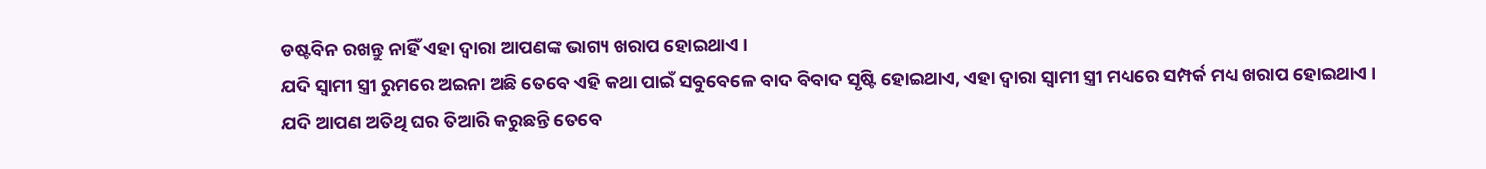ଡଷ୍ଟବିନ ରଖନ୍ତୁ ନାହିଁ ଏହା ଦ୍ଵାରା ଆପଣଙ୍କ ଭାଗ୍ୟ ଖରାପ ହୋଇଥାଏ ।
ଯଦି ସ୍ଵାମୀ ସ୍ତ୍ରୀ ରୁମରେ ଅଇନା ଅଛି ତେବେ ଏହି କଥା ପାଇଁ ସବୁବେଳେ ବାଦ ବିବାଦ ସୃଷ୍ଟି ହୋଇଥାଏ, ଏହା ଦ୍ଵାରା ସ୍ଵାମୀ ସ୍ତ୍ରୀ ମଧ୍ୟରେ ସମ୍ପର୍କ ମଧ୍ୟ ଖରାପ ହୋଇଥାଏ ।
ଯଦି ଆପଣ ଅତିଥି ଘର ତିଆରି କରୁଛନ୍ତି ତେବେ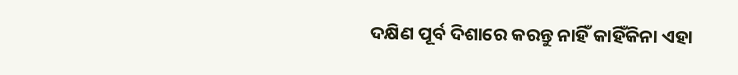ଦକ୍ଷିଣ ପୂର୍ବ ଦିଶାରେ କରନ୍ତୁ ନାହିଁ କାହିଁକିନା ଏହା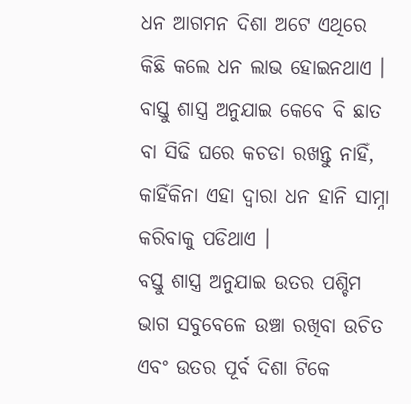ଧନ ଆଗମନ ଦିଶା ଅଟେ ଏଥିରେ କିଛି କଲେ ଧନ ଲାଭ ହୋଇନଥାଏ ।
ବାସ୍ତୁ ଶାସ୍ତ୍ର ଅନୁଯାଇ କେବେ ବି ଛାତ ବା ସିଢି ଘରେ କଚଡା ରଖନ୍ତୁ ନାହିଁ, କାହିଁକିନା ଏହା ଦ୍ଵାରା ଧନ ହାନି ସାମ୍ନା କରିବାକୁ ପଡିଥାଏ ।
ବସ୍ତୁ ଶାସ୍ତ୍ର ଅନୁଯାଇ ଉତର ପଶ୍ଚିମ ଭାଗ ସବୁବେଳେ ଉଞ୍ଚା ରଖିବା ଉଚିତ ଏବଂ ଉତର ପୂର୍ବ ଦିଶା ଟିକେ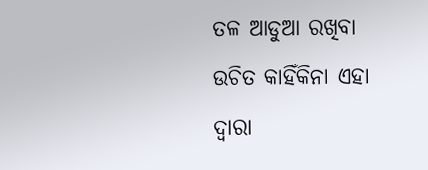ତଳ ଆଡୁଆ ରଖିବା ଉଚିତ କାହିଁକିନା ଏହା ଦ୍ଵାରା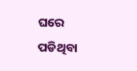ଘରେ ପଡିଥିବା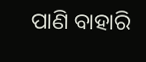ପାଣି ବାହାରି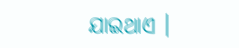ଯାଇଥାଏ ।